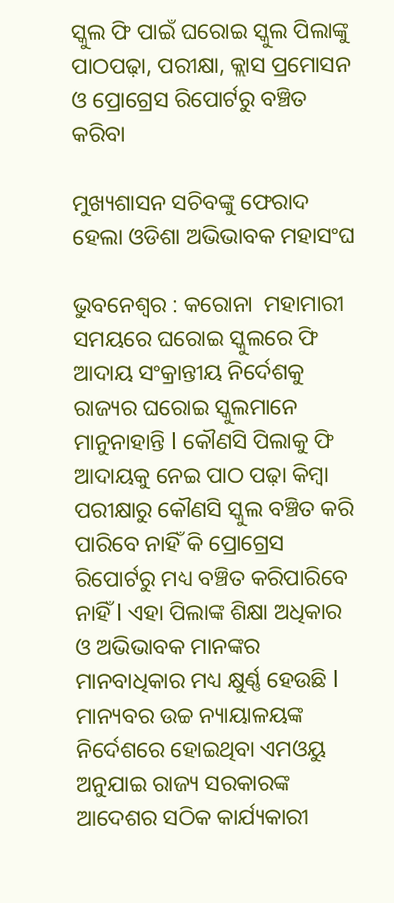ସ୍କୁଲ ଫି ପାଇଁ ଘରୋଇ ସ୍କୁଲ ପିଲାଙ୍କୁ ପାଠପଢ଼ା, ପରୀକ୍ଷା, କ୍ଲାସ ପ୍ରମୋସନ ଓ ପ୍ରୋଗ୍ରେସ ରିପୋର୍ଟରୁ ବଞ୍ଚିତ କରିବା

ମୁଖ୍ୟଶାସନ ସଚିବଙ୍କୁ ଫେରାଦ ହେଲା ଓଡିଶା ଅଭିଭାବକ ମହାସଂଘ

ଭୁବନେଶ୍ୱର : କରୋନା  ମହାମାରୀ ସମୟରେ ଘରୋଇ ସ୍କୁଲରେ ଫି ଆଦାୟ ସଂକ୍ରାନ୍ତୀୟ ନିର୍ଦେଶକୁ ରାଜ୍ୟର ଘରୋଇ ସ୍କୁଲମାନେ ମାନୁନାହାନ୍ତି l କୌଣସି ପିଲାକୁ ଫି ଆଦାୟକୁ ନେଇ ପାଠ ପଢ଼ା କିମ୍ବା ପରୀକ୍ଷାରୁ କୌଣସି ସ୍କୁଲ ବଞ୍ଚିତ କରି ପାରିବେ ନାହିଁ କି ପ୍ରୋଗ୍ରେସ ରିପୋର୍ଟରୁ ମଧ୍ୟ ବଞ୍ଚିତ କରିପାରିବେ ନାହିଁ l ଏହା ପିଲାଙ୍କ ଶିକ୍ଷା ଅଧିକାର ଓ ଅଭିଭାବକ ମାନଙ୍କର ମାନବାଧିକାର ମଧ୍ୟ କ୍ଷୁର୍ଣ୍ଣ ହେଉଛି l ମାନ୍ୟବର ଉଚ୍ଚ ନ୍ୟାୟାଳୟଙ୍କ ନିର୍ଦେଶରେ ହୋଇଥିବା ଏମଓୟୁ ଅନୁଯାଇ ରାଜ୍ୟ ସରକାରଙ୍କ ଆଦେଶର ସଠିକ କାର୍ଯ୍ୟକାରୀ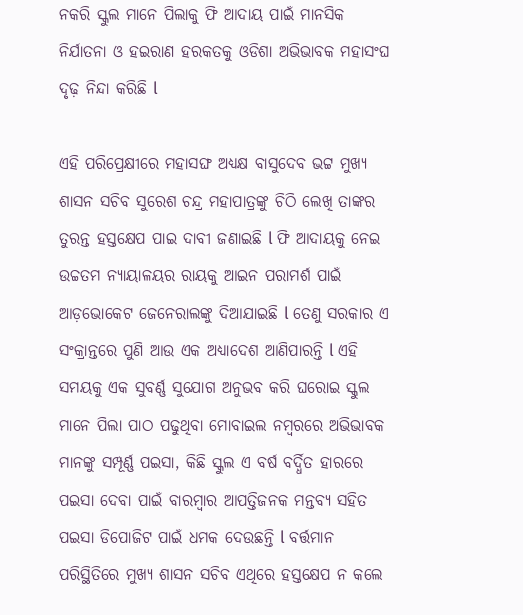ନକରି ସ୍କୁଲ ମାନେ ପିଲାକୁ ଫି ଆଦାୟ ପାଇଁ ମାନସିକ ନିର୍ଯାତନା ଓ ହଇରାଣ ହରକତକୁ ଓଡିଶା ଅଭିଭାବକ ମହାସଂଘ ଦୃଢ଼ ନିନ୍ଦା କରିଛି l

ଏହି ପରିପ୍ରେକ୍ଷୀରେ ମହାସଙ୍ଘ ଅଧ୍ୟକ୍ଷ ବାସୁଦେବ ଭଟ୍ଟ ମୁଖ୍ୟ ଶାସନ ସଚିବ ସୁରେଶ ଚନ୍ଦ୍ର ମହାପାତ୍ରଙ୍କୁ ଚିଠି ଲେଖି ତାଙ୍କର ତୁରନ୍ତ ହସ୍ତକ୍ଷେପ ପାଇ ଦାବୀ ଜଣାଇଛି l ଫି ଆଦାୟକୁ ନେଇ ଉଚ୍ଚତମ ନ୍ୟାୟାଳୟର ରାୟକୁ ଆଇନ ପରାମର୍ଶ ପାଇଁ ଆଡ଼ଭୋକେଟ ଜେନେରାଲଙ୍କୁ ଦିଆଯାଇଛି l ତେଣୁ ସରକାର ଏ ସଂକ୍ରାନ୍ତରେ ପୁଣି ଆଉ ଏକ ଅଧ୍ୟାଦେଶ ଆଣିପାରନ୍ତି l ଏହି ସମୟକୁ ଏକ ସୁବର୍ଣ୍ଣ ସୁଯୋଗ ଅନୁଭବ କରି ଘରୋଇ ସ୍କୁଲ ମାନେ ପିଲା ପାଠ ପଢୁଥିବା ମୋବାଇଲ ନମ୍ବରରେ ଅଭିଭାବକ ମାନଙ୍କୁ ସମ୍ପୂର୍ଣ୍ଣ ପଇସା, କିଛି ସ୍କୁଲ ଏ ବର୍ଷ ବର୍ଦ୍ଧିତ ହାରରେ ପଇସା ଦେବା ପାଇଁ ବାରମ୍ବାର ଆପତ୍ତିଜନକ ମନ୍ତବ୍ୟ ସହିତ ପଇସା ଡିପୋଜିଟ ପାଇଁ ଧମକ ଦେଉଛନ୍ତି l ବର୍ତ୍ତମାନ ପରିସ୍ଥିତିରେ ମୁଖ୍ୟ ଶାସନ ସଚିବ ଏଥିରେ ହସ୍ତକ୍ଷେପ ନ କଲେ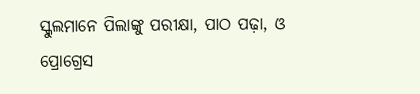ସ୍କୁଲମାନେ ପିଲାଙ୍କୁ ପରୀକ୍ଷା, ପାଠ ପଢ଼ା, ଓ ପ୍ରୋଗ୍ରେସ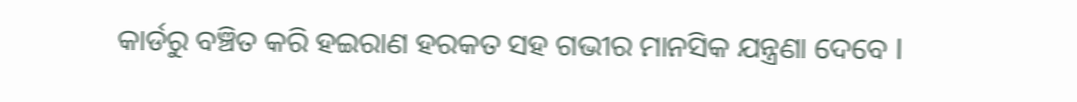କାର୍ଡରୁ ବଞ୍ଚିତ କରି ହଇରାଣ ହରକତ ସହ ଗଭୀର ମାନସିକ ଯନ୍ତ୍ରଣା ଦେବେ l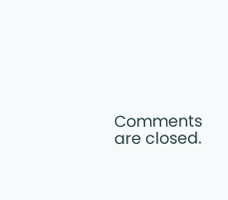Comments are closed.